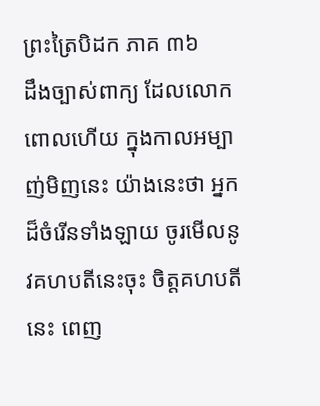ព្រះត្រៃបិដក ភាគ ៣៦
ដឹងច្បាស់ពាក្យ ដែលលោកពោលហើយ ក្នុងកាលអម្បាញ់មិញនេះ យ៉ាងនេះថា អ្នកដ៏ចំរើនទាំងឡាយ ចូរមើលនូវគហបតីនេះចុះ ចិត្តគហបតីនេះ ពេញ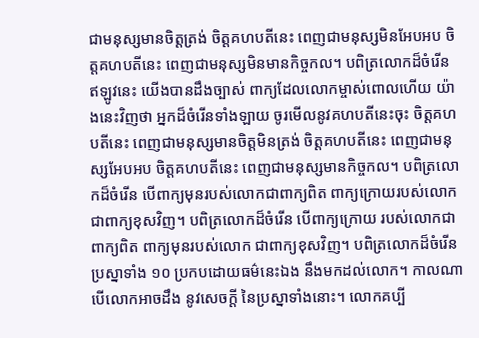ជាមនុស្សមានចិត្តត្រង់ ចិត្តគហបតីនេះ ពេញជាមនុស្សមិនអែបអប ចិត្តគហបតីនេះ ពេញជាមនុស្សមិនមានកិច្ចកល។ បពិត្រលោកដ៏ចំរើន ឥឡូវនេះ យើងបានដឹងច្បាស់ ពាក្យដែលលោកម្ចាស់ពោលហើយ យ៉ាងនេះវិញថា អ្នកដ៏ចំរើនទាំងឡាយ ចូរមើលនូវគហបតីនេះចុះ ចិត្តគហបតីនេះ ពេញជាមនុស្សមានចិត្តមិនត្រង់ ចិត្តគហបតីនេះ ពេញជាមនុស្សអែបអប ចិត្តគហបតីនេះ ពេញជាមនុស្សមានកិច្ចកល។ បពិត្រលោកដ៏ចំរើន បើពាក្យមុនរបស់លោកជាពាក្យពិត ពាក្យក្រោយរបស់លោក ជាពាក្យខុសវិញ។ បពិត្រលោកដ៏ចំរើន បើពាក្យក្រោយ របស់លោកជាពាក្យពិត ពាក្យមុនរបស់លោក ជាពាក្យខុសវិញ។ បពិត្រលោកដ៏ចំរើន ប្រស្នាទាំង ១០ ប្រកបដោយធម៌នេះឯង នឹងមកដល់លោក។ កាលណាបើលោកអាចដឹង នូវសេចក្តី នៃប្រស្នាទាំងនោះ។ លោកគប្បី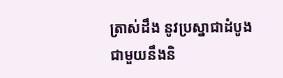ត្រាស់ដឹង នូវប្រស្នាជាដំបូង ជាមួយនឹងនិ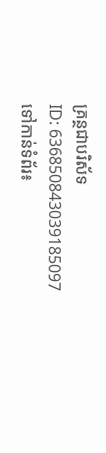គ្រន្ថជាបរិស័ទ
ID: 636850843039185097
ទៅកាន់ទំព័រ៖